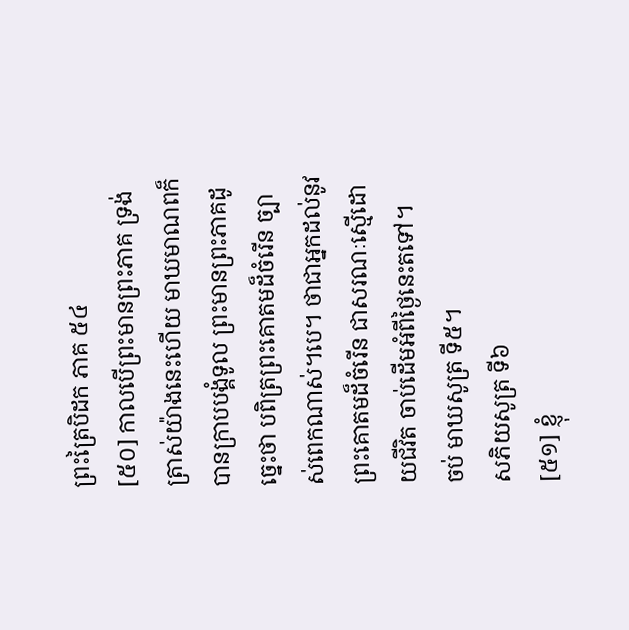ព្រះត្រៃបិដក ភាគ ៥៤
[៥០] កាលបើព្រះមានព្រះភាគ ទ្រង់ត្រាស់យ៉ាងនេះហើយ មាឃមាណពក៏បានក្រាបបង្គំទូល ព្រះមានព្រះភាគដូច្នេះថា បពិត្រព្រះគោតមដ៏ចំរើន ច្បាស់ពេកណាស់។បេ។ ថាជាអ្នកដល់នូវព្រះគោតមដ៏ចំរើន ជាសរណៈស្មើដោយជីវិត ចាប់ដើមអំពីថ្ងៃនេះតទៅ។
ចប់ មាឃសូត្រ ទី៥។
សភិយសូត្រ ទី៦
[៥១] ខ្ញុំ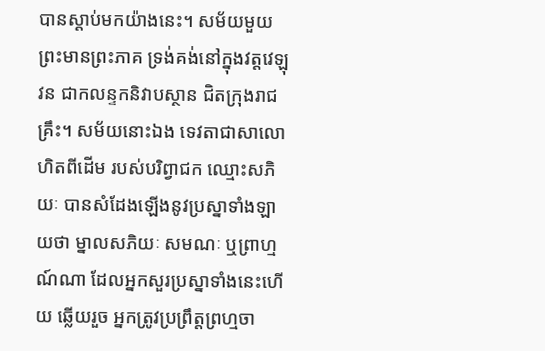បានស្តាប់មកយ៉ាងនេះ។ សម័យមួយ ព្រះមានព្រះភាគ ទ្រង់គង់នៅក្នុងវត្តវេឡុវន ជាកលន្ទកនិវាបស្ថាន ជិតក្រុងរាជគ្រឹះ។ សម័យនោះឯង ទេវតាជាសាលោហិតពីដើម របស់បរិព្វាជក ឈ្មោះសភិយៈ បានសំដែងឡើងនូវប្រស្នាទាំងឡាយថា ម្នាលសភិយៈ សមណៈ ឬព្រាហ្មណ៍ណា ដែលអ្នកសួរប្រស្នាទាំងនេះហើយ ឆ្លើយរួច អ្នកត្រូវប្រព្រឹត្តព្រហ្មចា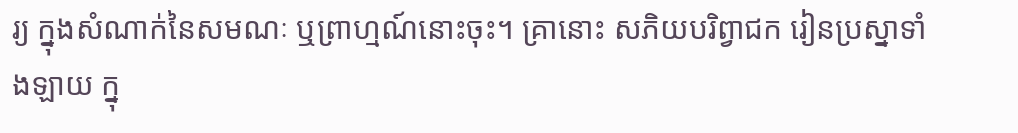រ្យ ក្នុងសំណាក់នៃសមណៈ ឬព្រាហ្មណ៍នោះចុះ។ គ្រានោះ សភិយបរិព្វាជក រៀនប្រស្នាទាំងឡាយ ក្នុ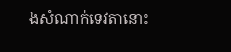ងសំណាក់ទេវតានោះ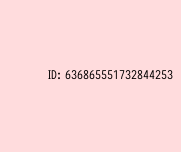ID: 636865551732844253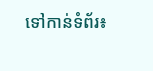ទៅកាន់ទំព័រ៖